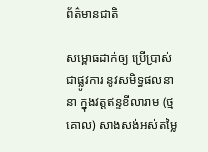ព័ត៌មានជាតិ

សម្ពោធដាក់ឲ្យ ប្រើប្រាស់ជាផ្លូវការ នូវសមិទ្ធផលនានា ក្នុងវត្តឥន្ទខីលារាម (ថ្មគោល) សាងសង់អស់តម្លៃ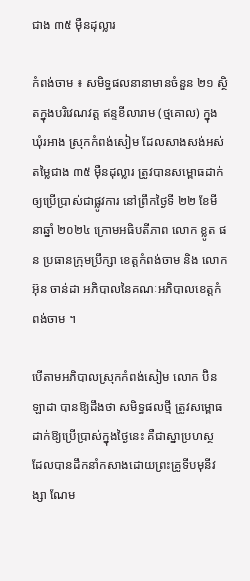ជាង ៣៥ ម៉ឺនដុល្លារ

កំពង់ចាម ៖ សមិទ្ធផលនានាមានចំនួន ២១ ស្ថិតក្នុងបរិវេណវត្ត ឥន្ទខីលារាម (ថ្មគោល) ក្នុងឃុំរអាង ស្រុកកំពង់សៀម ដែលសាងសង់អស់តម្លៃជាង ៣៥ ម៉ឺនដុល្លារ ត្រូវបានសម្ពោធដាក់ ឲ្យប្រើប្រាស់ជាផ្លូវការ នៅព្រឹកថ្ងៃទី ២២ ខែមីនាឆ្នាំ ២០២៤ ក្រោមអធិបតីភាព លោក ខ្លូត ផន ប្រធានក្រុមប្រឹក្សា ខេត្តកំពង់ចាម និង លោក  អ៊ុន ចាន់ដា អភិបាលនៃគណៈអភិបាលខេត្តកំពង់ចាម ។

បើតាមអភិបាលស្រុកកំពង់សៀម លោក ប៊ិន ឡាដា បានឱ្យដឹងថា សមិទ្ធផលថ្មី ត្រូវសម្ពោធដាក់ឱ្យប្រើប្រាស់ក្នុងថ្ងៃនេះ គឺជាស្នាប្រហស្ថ ដែលបានដឹកនាំកសាងដោយព្រះគ្រូទីបមុនីវង្សា ណែម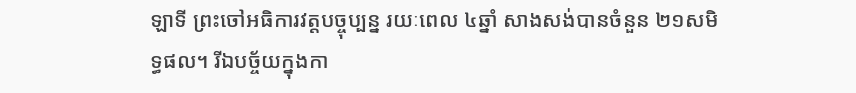ឡាទី ព្រះចៅអធិការវត្តបច្ចុប្បន្ន រយៈពេល ៤ឆ្នាំ សាងសង់បានចំនួន ២១សមិទ្ធផល។ រីឯបច្ច័យក្នុងកា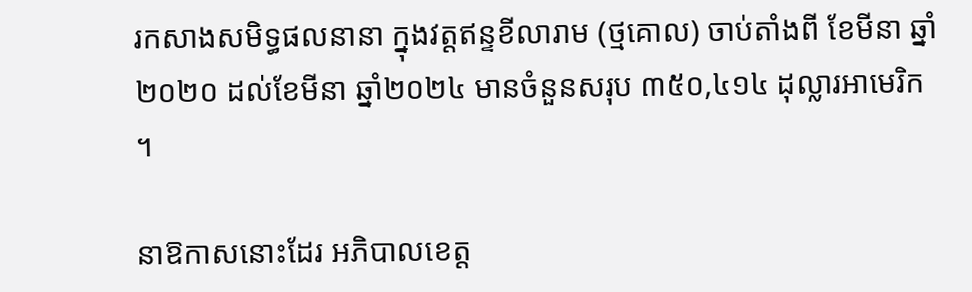រកសាងសមិទ្ធផលនានា ក្នុងវត្តឥន្ទខីលារាម (ថ្មគោល) ចាប់តាំងពី ខែមីនា ឆ្នាំ ២០២០ ដល់ខែមីនា ឆ្នាំ២០២៤ មានចំនួនសរុប ៣៥០,៤១៤ ដុល្លារអាមេរិក ។

នាឱកាសនោះដែរ អភិបាលខេត្ត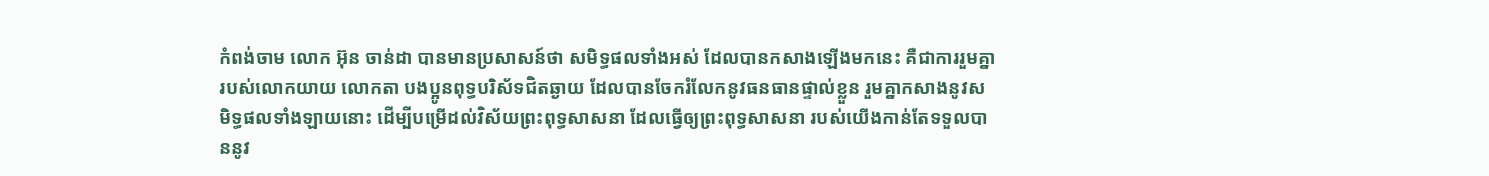កំពង់ចាម លោក អ៊ុន ចាន់ដា បានមានប្រសាសន៍ថា សមិទ្ធផលទាំងអស់ ដែលបានកសាងឡើងមកនេះ គឺជាការរួមគ្នារបស់លោកយាយ លោកតា បងប្អូនពុទ្ធបរិស័ទជិតឆ្ងាយ ដែលបានចែករំលែកនូវធនធានផ្ទាល់ខ្លួន រួមគ្នាកសាងនូវសមិទ្ធផលទាំងឡាយនោះ ដើម្បីបម្រើដល់វិស័យព្រះពុទ្ធសាសនា ដែលធ្វើឲ្យព្រះពុទ្ធសាសនា របស់យើងកាន់តែទទួលបាននូវ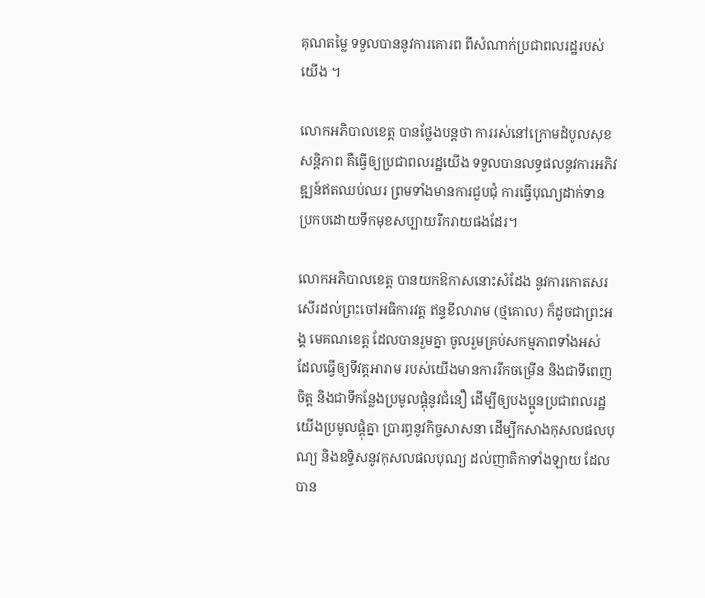គុណតម្លៃ ទទួលបាននូវការគោរព ពីសំណាក់ប្រជាពលរដ្ឋរបស់យើង ។

លោកអភិបាលខេត្ត បានថ្លែងបន្តថា ការរស់នៅក្រោមដំបូលសុខសន្តិភាព គឺធ្វើឲ្យប្រជាពលរដ្ឋយើង ទទួលបានលទ្ធផលនូវការអភិវឌ្ឍន៍ឥតឈប់ឈរ ព្រមទាំងមានការជួបជុំ ការធ្វើបុណ្យដាក់ទាន ប្រកបដោយទឹកមុខសប្បាយរីករាយផងដែរ។

លោកអភិបាលខេត្ត បានយកឱកាសនោះសំដែង នូវការកោតសរសើរដល់ព្រះចៅអធិការវត្ត ឥន្ទខីលារាម (ថ្មគោល) ក៏ដូចជាព្រះអង្គ មេគណខេត្ត ដែលបានរួមគ្នា ចូលរួមគ្រប់សកម្មភាពទាំងអស់ ដែលធ្វើឲ្យទីវត្តអារាម របស់យើងមានការរីកចម្រើន និងជាទីពេញចិត្ត និងជាទីកន្លែងប្រមូលផ្ដុំនូវជំនឿ ដើម្បីឲ្យបងប្អូនប្រជាពលរដ្ឋយើងប្រមូលផ្ដុំគ្នា ប្រារព្ធនូវកិច្ចសាសនា ដើម្បីកសាងកុសលផលបុណ្យ និងឧទ្ទិសនូវកុសលផលបុណ្យ ដល់ញាតិកាទាំងឡាយ ដែលបាន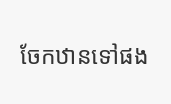ចែកឋានទៅផង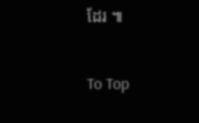ដែរ ៕

To Top